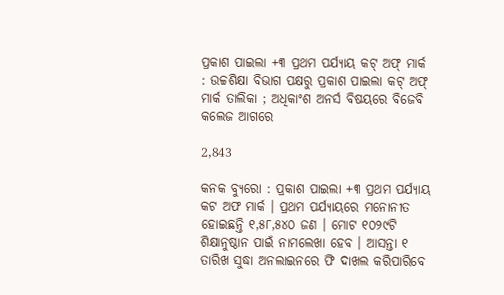ପ୍ରକାଶ ପାଇଲା +୩ ପ୍ରଥମ ପର୍ଯ୍ୟାୟ କଟ୍ ଅଫ୍ ମାର୍କ : ଉଚ୍ଚଶିକ୍ଷା ବିଭାଗ ପକ୍ଷରୁ ପ୍ରକାଶ ପାଇଲା କଟ୍ ଅଫ୍ ମାର୍କ ତାଲିକା ; ଅଧିକାଂଶ ଅନର୍ସ ବିଷୟରେ ବିଜେବି କଲେଜ ଆଗରେ

2,843

କନକ ବ୍ୟୁରୋ : ପ୍ରକାଶ ପାଇଲା +୩ ପ୍ରଥମ ପର୍ଯ୍ୟାୟ କଟ ଅଫ ମାର୍କ । ପ୍ରଥମ ପର୍ଯ୍ୟାୟରେ ମନୋନୀତ ହୋଇଛନ୍ତି ୧,୫୮,୫୪୦ ଜଣ । ମୋଟ ୧୦୨୯ଟି ଶିକ୍ଷାନୁଷ୍ଠାନ ପାଇଁ ନାମଲେଖା ହେବ । ଆସନ୍ତା ୧ ତାରିଖ ସୁଦ୍ଧା ଅନଲାଇନରେ ଫି ଦାଖଲ କରିପାରିବେ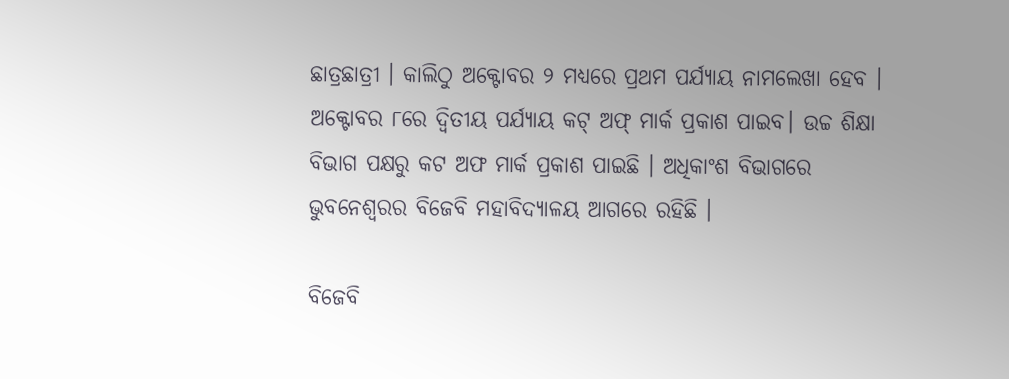ଛାତ୍ରଛାତ୍ରୀ । କାଲିଠୁ ଅକ୍ଟୋବର ୨ ମଧ୍ୟରେ ପ୍ରଥମ ପର୍ଯ୍ୟାୟ ନାମଲେଖା ହେବ । ଅକ୍ଟୋବର ୮ରେ ଦ୍ବିତୀୟ ପର୍ଯ୍ୟାୟ କଟ୍‌ ଅଫ୍‌ ମାର୍କ ପ୍ରକାଶ ପାଇବ। ଉଚ୍ଚ ଶିକ୍ଷା ବିଭାଗ ପକ୍ଷରୁ କଟ ଅଫ ମାର୍କ ପ୍ରକାଶ ପାଇଛି । ଅଧିକାଂଶ ବିଭାଗରେ ଭୁବନେଶ୍ୱରର ବିଜେବି ମହାବିଦ୍ୟାଳୟ ଆଗରେ ରହିଛି ।

ବିଜେବି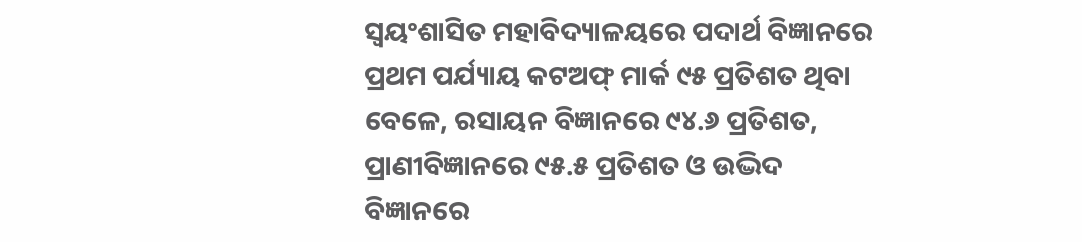ସ୍ୱୟଂଶାସିତ ମହାବିଦ୍ୟାଳୟରେ ପଦାର୍ଥ ବିଜ୍ଞାନରେ ପ୍ରଥମ ପର୍ଯ୍ୟାୟ କଟଅଫ୍ ମାର୍କ ୯୫ ପ୍ରତିଶତ ଥିବା ବେଳେ, ରସାୟନ ବିଜ୍ଞାନରେ ୯୪.୬ ପ୍ରତିଶତ, ପ୍ରାଣୀବିଜ୍ଞାନରେ ୯୫.୫ ପ୍ରତିଶତ ଓ ଉଦ୍ଭିଦ ବିଜ୍ଞାନରେ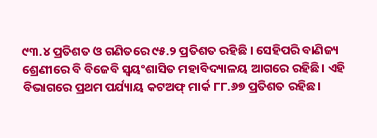୯୩.୪ ପ୍ରତିଶତ ଓ ଗଣିତରେ ୯୫.୨ ପ୍ରତିଶତ ରହିଛି । ସେହିପରି ବାଣିଜ୍ୟ ଶ୍ରେଣୀରେ ବି ବିଜେବି ସ୍ୱୟଂଶାସିତ ମହାବିଦ୍ୟାଳୟ ଆଗରେ ରହିଛି। ଏହି ବିଭାଗରେ ପ୍ରଥମ ପର୍ଯ୍ୟାୟ କଟଅଫ୍ ମାର୍କ ୮୮.୬୭ ପ୍ରତିଶତ ରହିଛ।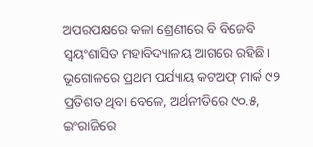ଅପରପକ୍ଷରେ କଳା ଶ୍ରେଣୀରେ ବି ବିଜେବି ସ୍ୱୟଂଶାସିତ ମହାବିଦ୍ୟାଳୟ ଆଗରେ ରହିଛି। ଭୂଗୋଳରେ ପ୍ରଥମ ପର୍ଯ୍ୟାୟ କଟଅଫ୍ ମାର୍କ ୯୨ ପ୍ରତିଶତ ଥିବା ବେଳେ, ଅର୍ଥନୀତିରେ ୯୦.୫, ଇଂରାଜିରେ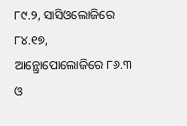୮୯.୨, ସାସିଓଲୋଜିରେ ୮୪.୧୭, ଆନ୍ଥ୍ରୋପୋଲୋଜିରେ ୮୬.୩ ଓ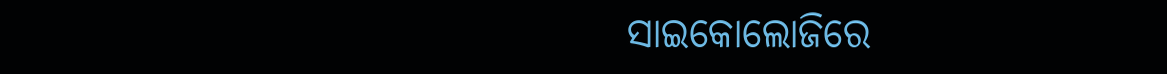ସାଇକୋଲୋଜିରେ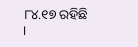୮୪.୧୭ ରହିଛି ।